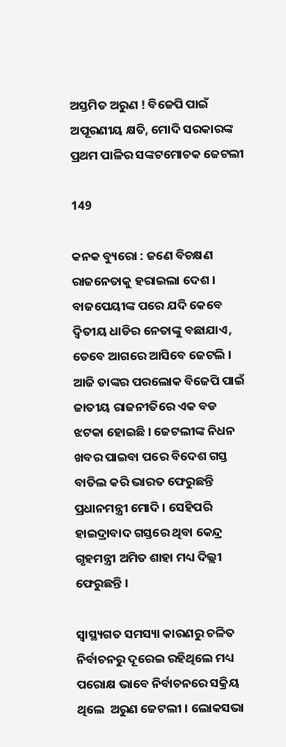ଅସ୍ତମିତ ଅରୁଣ ! ବିଜେପି ପାଇଁ ଅପୂରଣୀୟ କ୍ଷତି, ମୋଦି ସରକାରଙ୍କ ପ୍ରଥମ ପାଳିର ସଙ୍କଟମୋଚକ ଜେଟଲୀ

149

କନକ ବ୍ୟୁରୋ : ଜଣେ ବିଚକ୍ଷଣ ରାଜନେତାକୁ ହରାଇଲା ଦେଶ । ବାଜପେୟୀଙ୍କ ପରେ ଯଦି କେବେ ଦ୍ୱିତୀୟ ଧାଡିର ନେତାଙ୍କୁ ବଛାଯାଏ, ତେବେ ଆଗରେ ଆସିବେ ଜେଟଲି । ଆଜି ତାଙ୍କର ପରଲୋକ ବିଜେପି ପାଇଁ ଜାତୀୟ ରାଜନୀତିରେ ଏକ ବଡ ଝଟକା ହୋଇଛି । ଜେଟଲୀଙ୍କ ନିଧନ ଖବର ପାଇବା ପରେ ବିଦେଶ ଗସ୍ତ ବାତିଲ କରି ଭାରତ ଫେରୁଛନ୍ତି ପ୍ରଧାନମନ୍ତ୍ରୀ ମୋଦି । ସେହିପରି ହାଇଦ୍ରାବାଦ ଗସ୍ତରେ ଥିବା କେନ୍ଦ୍ର ଗୃହମନ୍ତ୍ରୀ ଅମିତ ଶାହା ମଧ୍ୟ ଦିଲ୍ଲୀ ଫେରୁଛନ୍ତି ।

ସ୍ଵାସ୍ଥ୍ୟଗତ ସମସ୍ୟା କାରଣରୁ ଚଳିତ ନିର୍ବାଚନରୁ ଦୂରେଇ ରହିଥିଲେ ମଧ୍ୟ ପରୋକ୍ଷ ଭାବେ ନିର୍ବାଚନରେ ସକ୍ରିୟ ଥିଲେ  ଅରୁଣ ଜେଟଲୀ । ଲୋକସଭା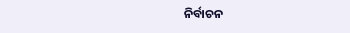ନିର୍ବାଚନ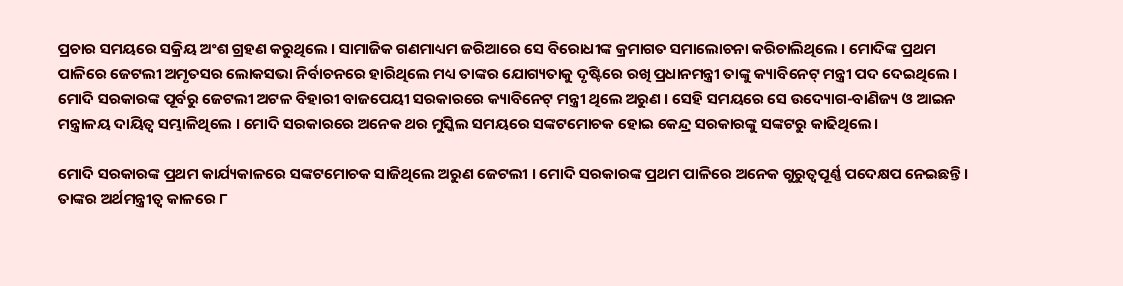ପ୍ରଚାର ସମୟରେ ସକ୍ରିୟ ଅଂଶ ଗ୍ରହଣ କରୁଥିଲେ । ସାମାଜିକ ଗଣମାଧ୍ୟମ ଜରିଆରେ ସେ ବିରୋଧୀଙ୍କ କ୍ରମାଗତ ସମାଲୋଚନା କରିଚାଲିଥିଲେ । ମୋଦିଙ୍କ ପ୍ରଥମ ପାଳିରେ ଜେଟଲୀ ଅମୃତସର ଲୋକସଭା ନିର୍ବାଚନରେ ହାରିଥିଲେ ମଧ୍ୟ ତାଙ୍କର ଯୋଗ୍ୟତାକୁ ଦୃଷ୍ଟିରେ ରଖି ପ୍ରଧାନମନ୍ତ୍ରୀ ତାଙ୍କୁ କ୍ୟାବିନେଟ୍ ମନ୍ତ୍ରୀ ପଦ ଦେଇଥିଲେ । ମୋଦି ସରକାରଙ୍କ ପୂର୍ବରୁ ଜେଟଲୀ ଅଟଳ ବିହାରୀ ବାଜପେୟୀ ସରକାରରେ କ୍ୟାବିନେଟ୍ ମନ୍ତ୍ରୀ ଥିଲେ ଅରୁଣ । ସେହି ସମୟରେ ସେ ଉଦ୍ୟୋଗ-ବାଣିଜ୍ୟ ଓ ଆଇନ ମନ୍ତ୍ରାଳୟ ଦାୟିତ୍ୱ ସମ୍ଭାଳିଥିଲେ । ମୋଦି ସରକାରରେ ଅନେକ ଥର ମୁସ୍କିଲ ସମୟରେ ସଙ୍କଟମୋଚକ ହୋଇ କେନ୍ଦ୍ର ସରକାରଙ୍କୁ ସଙ୍କଟରୁ କାଢିଥିଲେ।

ମୋଦି ସରକାରଙ୍କ ପ୍ରଥମ କାର୍ଯ୍ୟକାଳରେ ସଙ୍କଟମୋଚକ ସାଜିଥିଲେ ଅରୁଣ ଜେଟଲୀ । ମୋଦି ସରକାରଙ୍କ ପ୍ରଥମ ପାଳିରେ ଅନେକ ଗୁରୁତ୍ୱପୂର୍ଣ୍ଣ ପଦେକ୍ଷପ ନେଇଛନ୍ତି । ତାଙ୍କର ଅର୍ଥମନ୍ତ୍ରୀତ୍ୱ କାଳରେ ୮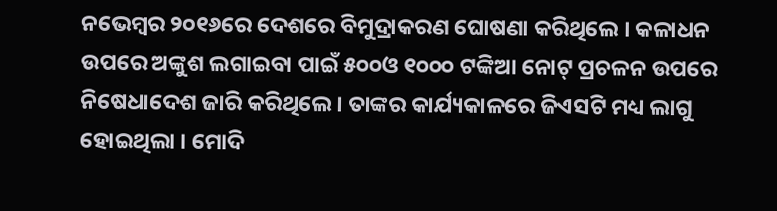ନଭେମ୍ବର ୨୦୧୬ରେ ଦେଶରେ ବିମୁଦ୍ରାକରଣ ଘୋଷଣା କରିଥିଲେ । କଳାଧନ ଉପରେ ଅଙ୍କୁଶ ଲଗାଇବା ପାଇଁ ୫୦୦ଓ ୧୦୦୦ ଟଙ୍କିଆ ନୋଟ୍ ପ୍ରଚଳନ ଉପରେ ନିଷେଧାଦେଶ ଜାରି କରିଥିଲେ । ତାଙ୍କର କାର୍ଯ୍ୟକାଳରେ ଜିଏସଟି ମଧ୍ୟ ଲାଗୁ ହୋଇଥିଲା । ମୋଦି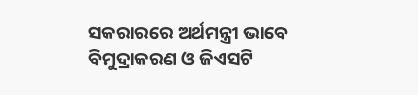ସକରାରରେ ଅର୍ଥମନ୍ତ୍ରୀ ଭାବେ ବିମୁଦ୍ରାକରଣ ଓ ଜିଏସଟି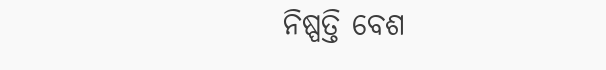ନିଷ୍ପତ୍ତି ବେଶ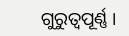ଗୁରୁତ୍ୱପୂର୍ଣ୍ଣ ।